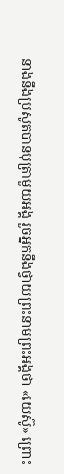នាងនឹងប្រសូតបានបុត្រាមួយអង្គ រួចអ្នកនឹងថ្វាយព្រះនាមព្រះអង្គថា «យេស៊ូ» ព្រោះ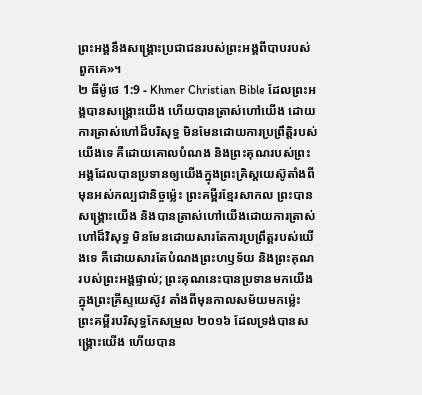ព្រះអង្គនឹងសង្គ្រោះប្រជាជនរបស់ព្រះអង្គពីបាបរបស់ពួកគេ»។
២ ធីម៉ូថេ 1:9 - Khmer Christian Bible ដែលព្រះអង្គបានសង្គ្រោះយើង ហើយបានត្រាស់ហៅយើង ដោយការត្រាស់ហៅដ៏បរិសុទ្ធ មិនមែនដោយការប្រព្រឹត្តិរបស់យើងទេ គឺដោយគោលបំណង និងព្រះគុណរបស់ព្រះអង្គដែលបានប្រទានឲ្យយើងក្នុងព្រះគ្រិស្ដយេស៊ូតាំងពីមុនអស់កល្បជានិច្ចម្ល៉េះ ព្រះគម្ពីរខ្មែរសាកល ព្រះបានសង្គ្រោះយើង និងបានត្រាស់ហៅយើងដោយការត្រាស់ហៅដ៏វិសុទ្ធ មិនមែនដោយសារតែការប្រព្រឹត្តរបស់យើងទេ គឺដោយសារតែបំណងព្រះហឫទ័យ និងព្រះគុណរបស់ព្រះអង្គផ្ទាល់; ព្រះគុណនេះបានប្រទានមកយើងក្នុងព្រះគ្រីស្ទយេស៊ូវ តាំងពីមុនកាលសម័យមកម្ល៉េះ ព្រះគម្ពីរបរិសុទ្ធកែសម្រួល ២០១៦ ដែលទ្រង់បានសង្គ្រោះយើង ហើយបាន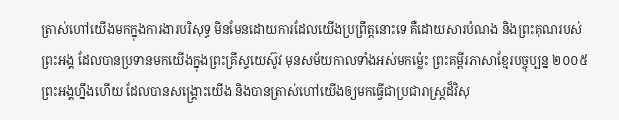ត្រាស់ហៅយើងមកក្នុងការងារបរិសុទ្ធ មិនមែនដោយការដែលយើងប្រព្រឹត្តនោះទេ គឺដោយសារបំណង និងព្រះគុណរបស់ព្រះអង្គ ដែលបានប្រទានមកយើងក្នុងព្រះគ្រីស្ទយេស៊ូវ មុនសម័យកាលទាំងអស់មកម៉្លេះ ព្រះគម្ពីរភាសាខ្មែរបច្ចុប្បន្ន ២០០៥ ព្រះអង្គហ្នឹងហើយ ដែលបានសង្គ្រោះយើង និងបានត្រាស់ហៅយើងឲ្យមកធ្វើជាប្រជារាស្ត្រដ៏វិសុ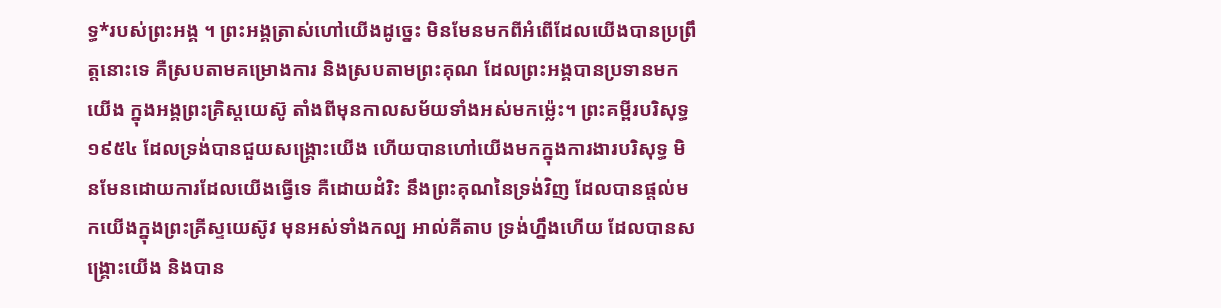ទ្ធ*របស់ព្រះអង្គ ។ ព្រះអង្គត្រាស់ហៅយើងដូច្នេះ មិនមែនមកពីអំពើដែលយើងបានប្រព្រឹត្តនោះទេ គឺស្របតាមគម្រោងការ និងស្របតាមព្រះគុណ ដែលព្រះអង្គបានប្រទានមកយើង ក្នុងអង្គព្រះគ្រិស្តយេស៊ូ តាំងពីមុនកាលសម័យទាំងអស់មកម៉្លេះ។ ព្រះគម្ពីរបរិសុទ្ធ ១៩៥៤ ដែលទ្រង់បានជួយសង្គ្រោះយើង ហើយបានហៅយើងមកក្នុងការងារបរិសុទ្ធ មិនមែនដោយការដែលយើងធ្វើទេ គឺដោយដំរិះ នឹងព្រះគុណនៃទ្រង់វិញ ដែលបានផ្តល់មកយើងក្នុងព្រះគ្រីស្ទយេស៊ូវ មុនអស់ទាំងកល្ប អាល់គីតាប ទ្រង់ហ្នឹងហើយ ដែលបានសង្គ្រោះយើង និងបាន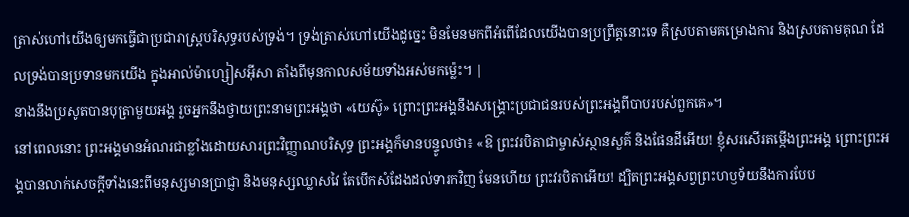ត្រាស់ហៅយើងឲ្យមកធ្វើជាប្រជារាស្ដ្របរិសុទ្ធរបស់ទ្រង់។ ទ្រង់ត្រាស់ហៅយើងដូច្នេះ មិនមែនមកពីអំពើដែលយើងបានប្រព្រឹត្ដនោះទេ គឺស្របតាមគម្រោងការ និងស្របតាមគុណ ដែលទ្រង់បានប្រទានមកយើង ក្នុងអាល់ម៉ាហ្សៀសអ៊ីសា តាំងពីមុនកាលសម័យទាំងអស់មកម៉្លេះ។ |
នាងនឹងប្រសូតបានបុត្រាមួយអង្គ រួចអ្នកនឹងថ្វាយព្រះនាមព្រះអង្គថា «យេស៊ូ» ព្រោះព្រះអង្គនឹងសង្គ្រោះប្រជាជនរបស់ព្រះអង្គពីបាបរបស់ពួកគេ»។
នៅពេលនោះ ព្រះអង្គមានអំណរជាខ្លាំងដោយសារព្រះវិញ្ញាណបរិសុទ្ធ ព្រះអង្គក៏មានបន្ទូលថា៖ «ឱ ព្រះវរបិតាជាម្ចាស់ស្ថានសួគ៌ និងផែនដីអើយ! ខ្ញុំសរសើរតម្កើងព្រះអង្គ ព្រោះព្រះអង្គបានលាក់សេចក្ដីទាំងនេះពីមនុស្សមានប្រាជ្ញា និងមនុស្សឈ្លាសវៃ តែបើកសំដែងដល់ទារកវិញ មែនហើយ ព្រះវរបិតាអើយ! ដ្បិតព្រះអង្គសព្វព្រះហឫទ័យនឹងការបែប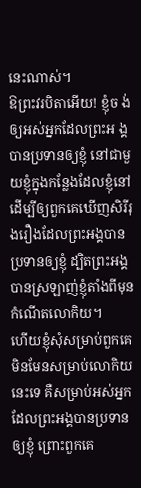នេះណាស់។
ឱព្រះវរបិតាអើយ! ខ្ញុំច ង់ឲ្យអស់អ្នកដែលព្រះអ ង្គបានប្រទានឲ្យខ្ញុំ នៅជាមួយខ្ញុំក្នុងកន្លែងដែលខ្ញុំនៅដើម្បីឲ្យពួកគេឃើញសិរីរុងរឿងដែលព្រះអង្គបានប្រទានឲ្យខ្ញុំ ដ្បិតព្រះអង្គបានស្រឡាញ់ខ្ញុំតាំងពីមុនកំណើតលោកិយ។
ហើយខ្ញុំសុំសម្រាប់ពួកគេ មិនមែនសម្រាប់លោកិយនេះទេ គឺសម្រាប់អស់អ្នកដែលព្រះអង្គបានប្រទានឲ្យខ្ញុំ ព្រោះពួកគេ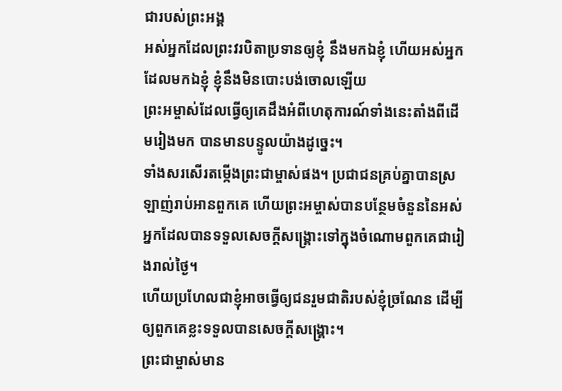ជារបស់ព្រះអង្គ
អស់អ្នកដែលព្រះវរបិតាប្រទានឲ្យខ្ញុំ នឹងមកឯខ្ញុំ ហើយអស់អ្នកដែលមកឯខ្ញុំ ខ្ញុំនឹងមិនបោះបង់ចោលឡើយ
ព្រះអម្ចាស់ដែលធ្វើឲ្យគេដឹងអំពីហេតុការណ៍ទាំងនេះតាំងពីដើមរៀងមក បានមានបន្ទូលយ៉ាងដូច្នេះ។
ទាំងសរសើរតម្កើងព្រះជាម្ចាស់ផង។ ប្រជាជនគ្រប់គ្នាបានស្រឡាញ់រាប់អានពួកគេ ហើយព្រះអម្ចាស់បានបន្ថែមចំនួននៃអស់អ្នកដែលបានទទួលសេចក្ដីសង្គ្រោះទៅក្នុងចំណោមពួកគេជារៀងរាល់ថ្ងៃ។
ហើយប្រហែលជាខ្ញុំអាចធ្វើឲ្យជនរួមជាតិរបស់ខ្ញុំច្រណែន ដើម្បីឲ្យពួកគេខ្លះទទួលបានសេចក្ដីសង្គ្រោះ។
ព្រះជាម្ចាស់មាន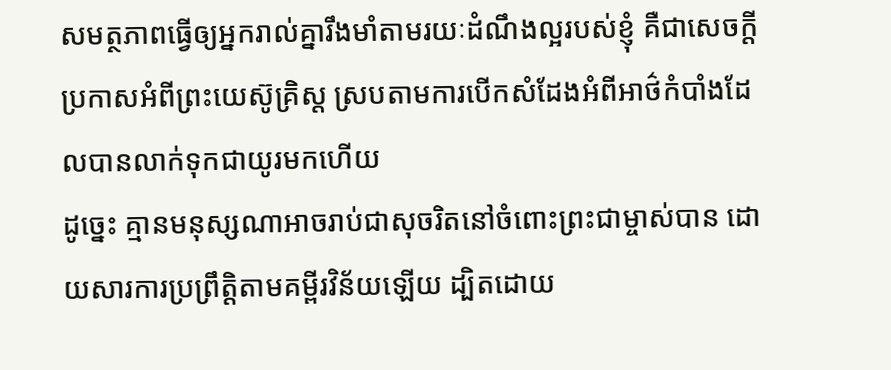សមត្ថភាពធ្វើឲ្យអ្នករាល់គ្នារឹងមាំតាមរយៈដំណឹងល្អរបស់ខ្ញុំ គឺជាសេចក្ដីប្រកាសអំពីព្រះយេស៊ូគ្រិស្ដ ស្របតាមការបើកសំដែងអំពីអាថ៌កំបាំងដែលបានលាក់ទុកជាយូរមកហើយ
ដូច្នេះ គ្មានមនុស្សណាអាចរាប់ជាសុចរិតនៅចំពោះព្រះជាម្ចាស់បាន ដោយសារការប្រព្រឹត្ដិតាមគម្ពីរវិន័យឡើយ ដ្បិតដោយ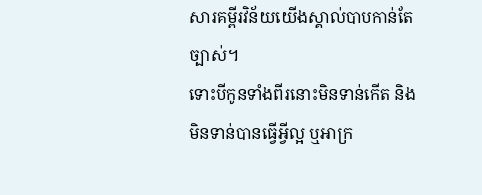សារគម្ពីរវិន័យយើងស្គាល់បាបកាន់តែច្បាស់។
ទោះបីកូនទាំងពីរនោះមិនទាន់កើត និងមិនទាន់បានធ្វើអ្វីល្អ ឬអាក្រ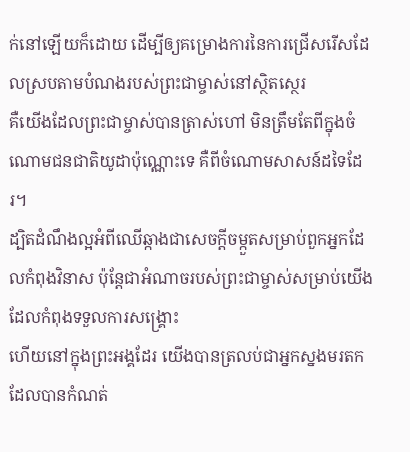ក់នៅឡើយក៏ដោយ ដើម្បីឲ្យគម្រោងការនៃការជ្រើសរើសដែលស្របតាមបំណងរបស់ព្រះជាម្ចាស់នៅស្ថិតស្ថេរ
គឺយើងដែលព្រះជាម្ចាស់បានត្រាស់ហៅ មិនត្រឹមតែពីក្នុងចំណោមជនជាតិយូដាប៉ុណ្ណោះទេ គឺពីចំណោមសាសន៍ដទៃដែរ។
ដ្បិតដំណឹងល្អអំពីឈើឆ្កាងជាសេចក្ដីចម្កួតសម្រាប់ពួកអ្នកដែលកំពុងវិនាស ប៉ុន្ដែជាអំណាចរបស់ព្រះជាម្ចាស់សម្រាប់យើង ដែលកំពុងទទួលការសង្គ្រោះ
ហើយនៅក្នុងព្រះអង្គដែរ យើងបានត្រលប់ជាអ្នកស្នងមរតក ដែលបានកំណត់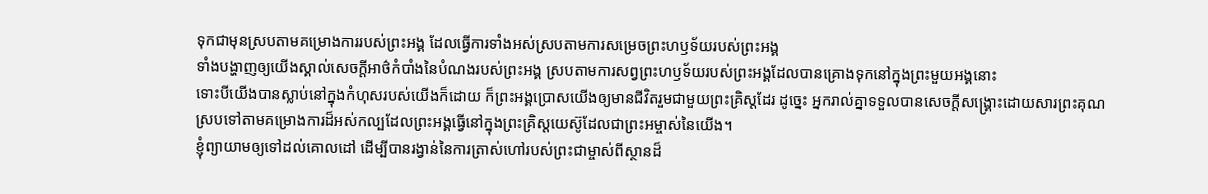ទុកជាមុនស្របតាមគម្រោងការរបស់ព្រះអង្គ ដែលធ្វើការទាំងអស់ស្របតាមការសម្រេចព្រះហឫទ័យរបស់ព្រះអង្គ
ទាំងបង្ហាញឲ្យយើងស្គាល់សេចក្ដីអាថ៌កំបាំងនៃបំណងរបស់ព្រះអង្គ ស្របតាមការសព្វព្រះហឫទ័យរបស់ព្រះអង្គដែលបានគ្រោងទុកនៅក្នុងព្រះមួយអង្គនោះ
ទោះបីយើងបានស្លាប់នៅក្នុងកំហុសរបស់យើងក៏ដោយ ក៏ព្រះអង្គប្រោសយើងឲ្យមានជីវិតរួមជាមួយព្រះគ្រិស្ដដែរ ដូច្នេះ អ្នករាល់គ្នាទទួលបានសេចក្ដីសង្គ្រោះដោយសារព្រះគុណ
ស្របទៅតាមគម្រោងការដ៏អស់កល្បដែលព្រះអង្គធ្វើនៅក្នុងព្រះគ្រិស្ដយេស៊ូដែលជាព្រះអម្ចាស់នៃយើង។
ខ្ញុំព្យាយាមឲ្យទៅដល់គោលដៅ ដើម្បីបានរង្វាន់នៃការត្រាស់ហៅរបស់ព្រះជាម្ចាស់ពីស្ថានដ៏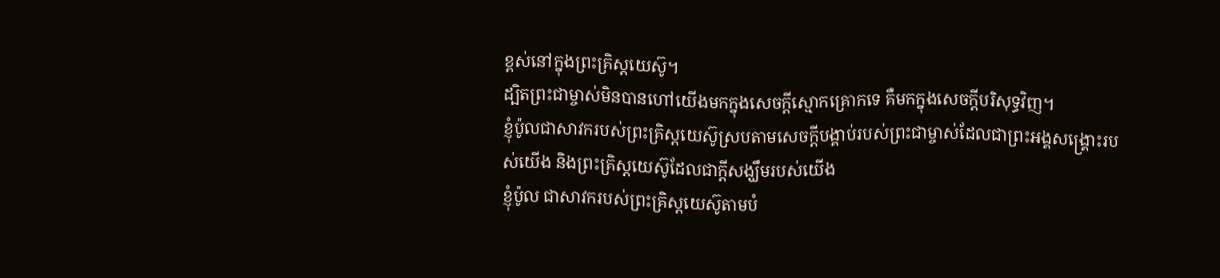ខ្ពស់នៅក្នុងព្រះគ្រិស្ដយេស៊ូ។
ដ្បិតព្រះជាម្ចាស់មិនបានហៅយើងមកក្នុងសេចក្ដីស្មោកគ្រោកទេ គឺមកក្នុងសេចក្ដីបរិសុទ្ធវិញ។
ខ្ញុំប៉ូលជាសាវករបស់ព្រះគ្រិស្ដយេស៊ូស្របតាមសេចក្ដីបង្គាប់របស់ព្រះជាម្ចាស់ដែលជាព្រះអង្គសង្គ្រោះរបស់យើង និងព្រះគ្រិស្ដយេស៊ូដែលជាក្ដីសង្ឃឹមរបស់យើង
ខ្ញុំប៉ូល ជាសាវករបស់ព្រះគ្រិស្ដយេស៊ូតាមបំ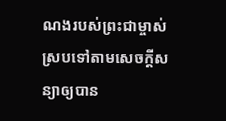ណងរបស់ព្រះជាម្ចាស់ ស្របទៅតាមសេចក្ដីសន្យាឲ្យបាន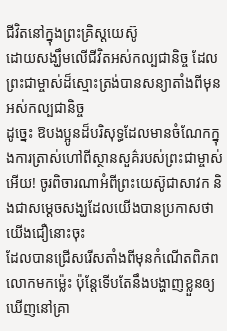ជីវិតនៅក្នុងព្រះគ្រិស្ដយេស៊ូ
ដោយសង្ឃឹមលើជីវិតអស់កល្បជានិច្ច ដែលព្រះជាម្ចាស់ដ៏ស្មោះត្រង់បានសន្យាតាំងពីមុនអស់កល្បជានិច្ច
ដូច្នេះ ឱបងប្អូនដ៏បរិសុទ្ធដែលមានចំណែកក្នុងការត្រាស់ហៅពីស្ថានសួគ៌របស់ព្រះជាម្ចាស់អើយ! ចូរពិចារណាអំពីព្រះយេស៊ូជាសាវក និងជាសម្ដេចសង្ឃដែលយើងបានប្រកាសថាយើងជឿនោះចុះ
ដែលបានជ្រើសរើសតាំងពីមុនកំណើតពិភពលោកមកម៉្លេះ ប៉ុន្ដែទើបតែនឹងបង្ហាញខ្លួនឲ្យឃើញនៅគ្រា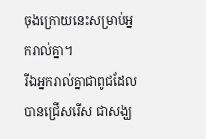ចុងក្រោយនេះសម្រាប់អ្នករាល់គ្នា។
រីឯអ្នករាល់គ្នាជាពូជដែលបានជ្រើសរើស ជាសង្ឃ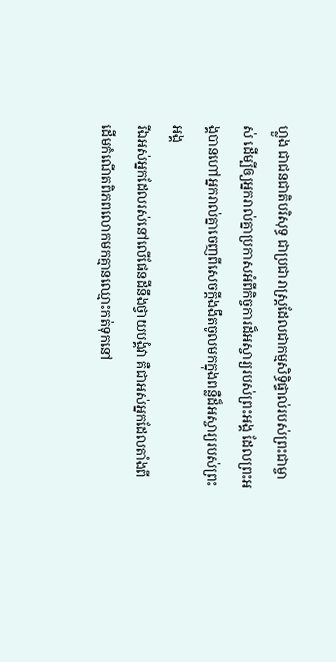ហ្លួង ជាជនជាតិបរិសុទ្ធ ជាប្រជារាស្ដ្រដែលជាកម្មសិទ្ធិផ្ទាល់របស់ព្រះជាម្ចាស់ ដើម្បីឲ្យអ្នករាល់គ្នាប្រកាសអំពីកិច្ចការដ៏អស្ចារ្យរបស់ព្រះអង្គ ដែលព្រះអង្គបានហៅអ្នករាល់គ្នាចេញពីសេចក្ដីងងឹតចូលមកក្នុងពន្លឺដ៏អស្ចារ្យរបស់ព្រះអង្គ
រីឯអស់អ្នកដែលរស់នៅលើផែនដីនឹងថ្វាយបង្គំវា គឺជាអស់អ្នកដែលតាំងពីដើមកំណើតពិភពលោកមកគ្មានឈ្មោះកត់ទុកនៅ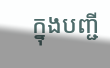ក្នុងបញ្ជី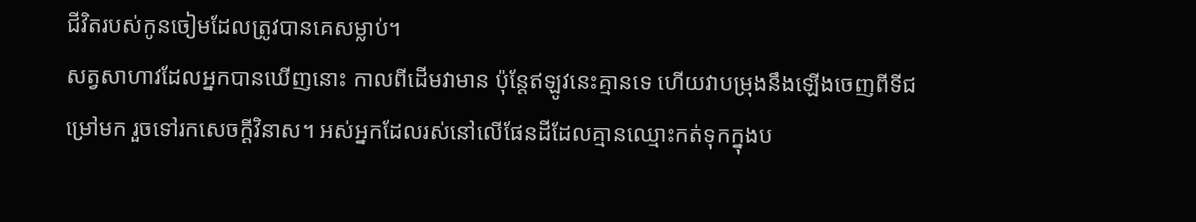ជីវិតរបស់កូនចៀមដែលត្រូវបានគេសម្លាប់។
សត្វសាហាវដែលអ្នកបានឃើញនោះ កាលពីដើមវាមាន ប៉ុន្ដែឥឡូវនេះគ្មានទេ ហើយវាបម្រុងនឹងឡើងចេញពីទីជម្រៅមក រួចទៅរកសេចក្ដីវិនាស។ អស់អ្នកដែលរស់នៅលើផែនដីដែលគ្មានឈ្មោះកត់ទុកក្នុងប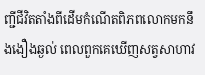ញ្ជីជីវិតតាំងពីដើមកំណើតពិភពលោកមកនឹងងឿងឆ្ងល់ ពេលពួកគេឃើញសត្វសាហាវ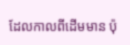ដែលកាលពីដើមមាន ប៉ុ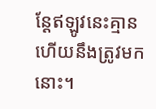ន្ដែឥឡូវនេះគ្មាន ហើយនឹងត្រូវមកនោះ។